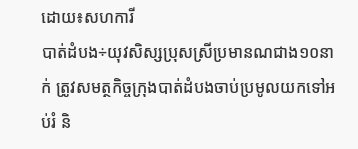ដោយ៖សហការី
បាត់ដំបង÷យុវសិស្សប្រុសស្រីប្រមានណជាង១០នាក់ ត្រូវសមត្ថកិច្ចក្រុងបាត់ដំបងចាប់ប្រមូលយកទៅអប់រំ និ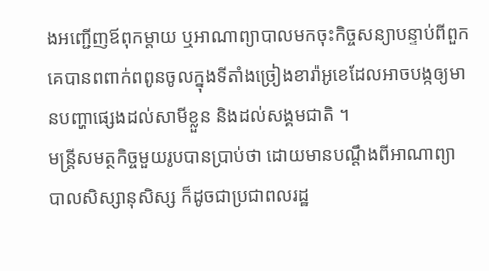ងអញ្ជើញឪពុកម្តាយ ឬអាណាព្យាបាលមកចុះកិច្ចសន្យាបន្ទាប់ពីពួកគេបានពពាក់ពពូនចូលក្នុងទីតាំងច្រៀងខារ៉ាអូខេដែលអាចបង្កឲ្យមានបញ្ហាផ្សេងដល់សាមីខ្លួន និងដល់សង្គមជាតិ ។
មន្ត្រីសមត្ថកិច្ចមួយរូបបានប្រាប់ថា ដោយមានបណ្តឹងពីអាណាព្យាបាលសិស្សានុសិស្ស ក៏ដូចជាប្រជាពលរដ្ឋ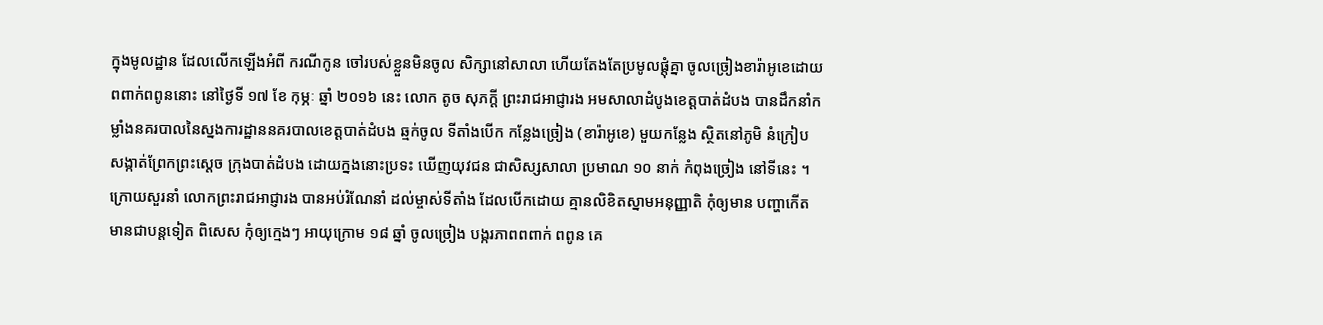ក្នុងមូលដ្ឋាន ដែលលើកឡើងអំពី ករណីកូន ចៅរបស់ខ្លួនមិនចូល សិក្សានៅសាលា ហើយតែងតែប្រមូលផ្តុំគ្នា ចូលច្រៀងខារ៉ាអូខេដោយពពាក់ពពូននោះ នៅថ្ងៃទី ១៧ ខែ កុម្ភៈ ឆ្នាំ ២០១៦ នេះ លោក តូច សុភក្តី ព្រះរាជអាជ្ញារង អមសាលាដំបូងខេត្តបាត់ដំបង បានដឹកនាំកម្លាំងនគរបាលនៃស្នងការដ្ឋាននគរបាលខេត្តបាត់ដំបង ឆ្មក់ចូល ទីតាំងបើក កន្លែងច្រៀង (ខារ៉ាអូខេ) មួយកន្លែង ស្ថិតនៅភូមិ នំក្រៀប សង្កាត់ព្រែកព្រះស្តេច ក្រុងបាត់ដំបង ដោយក្នងនោះប្រទះ ឃើញយុវជន ជាសិស្សសាលា ប្រមាណ ១០ នាក់ កំពុងច្រៀង នៅទីនេះ ។
ក្រោយសួរនាំ លោកព្រះរាជអាជ្ញារង បានអប់រំណែនាំ ដល់ម្ចាស់ទីតាំង ដែលបើកដោយ គ្មានលិខិតស្នាមអនុញ្ញាតិ កុំឲ្យមាន បញ្ហាកើតមានជាបន្តទៀត ពិសេស កុំឲ្យក្មេងៗ អាយុក្រោម ១៨ ឆ្នាំ ចូលច្រៀង បង្ករភាពពពាក់ ពពូន គេ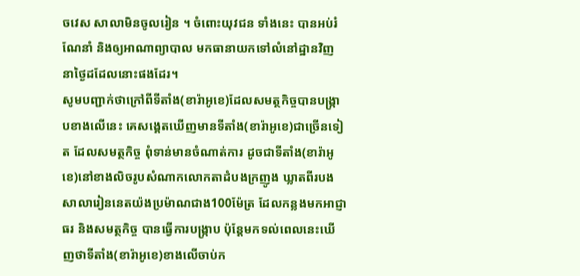ចវេស សាលាមិនចូលរៀន ។ ចំពោះយុវជន ទាំងនេះ បានអប់រំណែនាំ និងឲ្យអាណាព្យាបាល មកធានាយកទៅលំនៅដ្ឋានវិញ នាថ្ងៃដដែលនោះផងដែរ។
សូមបញ្ជាក់ថាក្រៅពីទីតាំង(ខារ៉ាអូខេ)ដែលសមត្ថកិច្ចបានបង្ក្រាបខាងលើនេះ គេសង្គេតឃើញមានទីតាំង(ខារ៉ាអូខេ)ជាច្រើនទៀត ដែលសមត្ថកិច្ច ពុំទាន់មានចំណាត់ការ ដូចជាទីតាំង(ខារ៉ាអូខេ)នៅខាងលិចរូបសំណាកលោកតាដំបងក្រញូង ឃ្លាតពីរបងសាលារៀននេតយ៉ងប្រម៉ាណជាង100ម៉ែត្រ ដែលកន្លងមកអាជ្ញាធរ និងសមត្ថកិច្ច បានធ្វើការបង្ក្រាប ប៉ុន្តែមកទល់ពេលនេះឃើញថាទីតាំង(ខារ៉ាអូខេ)ខាងលើចាប់ក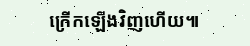ក្រើកឡើងវិញហើយ៕